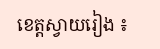ខេត្តស្វាយរៀង ៖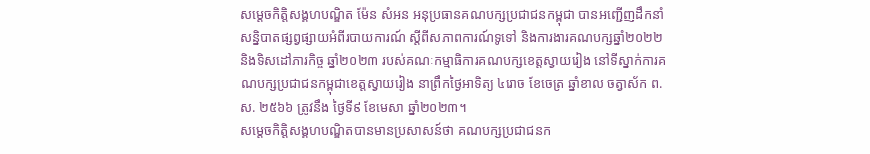សម្តេចកិត្តិសង្គហបណ្ឌិត ម៉ែន សំអន អនុប្រធានគណបក្សប្រជាជនកម្ពុជា បានអញ្ជើញដឹកនាំសន្និបាតផ្សព្វផ្សាយអំពីរបាយការណ៍ ស្តីពីសភាពការណ៍ទូទៅ និងការងារគណបក្សឆ្នាំ២០២២ និងទិសដៅភារកិច្ច ឆ្នាំ២០២៣ របស់គណៈកម្មាធិការគណបក្សខេត្តស្វាយរៀង នៅទីស្នាក់ការគណបក្សប្រជាជនកម្ពុជាខេត្តស្វាយរៀង នាព្រឹកថ្ងៃអាទិត្យ ៤រោច ខែចេត្រ ឆ្នាំខាល ចត្វាស័ក ព.ស. ២៥៦៦ ត្រូវនឹង ថ្ងៃទី៩ ខែមេសា ឆ្នាំ២០២៣។
សម្តេចកិត្តិសង្គហបណ្ឌិតបានមានប្រសាសន៍ថា គណបក្សប្រជាជនក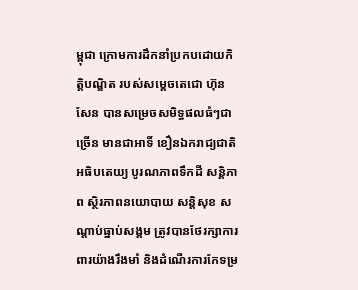ម្ពុជា ក្រោមការដឹកនាំប្រកបដោយកិត្តិបណ្ឌិត របស់សម្តេចតេជោ ហ៊ុន សែន បានសម្រេចសមិទ្ធផលធំៗជាច្រើន មានជាអាទិ៍ ខឿនឯករាជ្យជាតិ អធិបតេយ្យ បូរណភាពទឹកដី សន្តិភាព ស្ថិរភាពនយោបាយ សន្តិសុខ សណ្តាប់ធ្នាប់សង្គម ត្រូវបានថែរក្សាការពារយ៉ាងរឹងមាំ និងដំណើរការកែទម្រ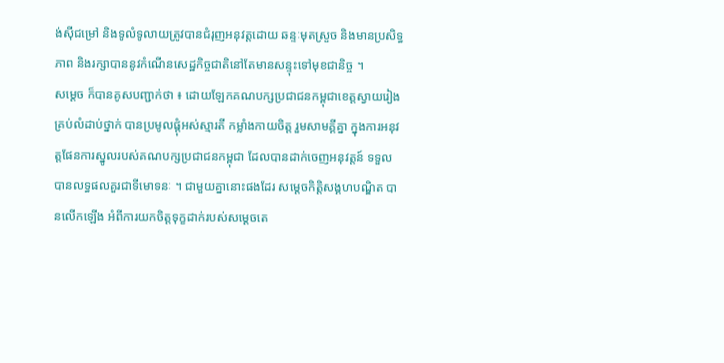ង់ស៊ីជម្រៅ និងទូលំទូលាយត្រូវបានជំរុញអនុវត្តដោយ ឆន្ទៈមុតស្រួច និងមានប្រសិទ្ធភាព និងរក្សាបាននូវកំណើនសេដ្ឋកិច្ចជាតិនៅតែមានសន្ទុះទៅមុខជានិច្ច ។
សម្តេច ក៏បានគូសបញ្ជាក់ថា ៖ ដោយឡែកគណបក្សប្រជាជនកម្ពុជាខេត្តស្វាយរៀង គ្រប់លំដាប់ថ្នាក់ បានប្រមូលផ្តុំអស់ស្មារតី កម្លាំងកាយចិត្ត រួមសាមគ្គីគ្នា ក្នុងការអនុវត្តផែនការស្នូលរបស់គណបក្សប្រជាជនកម្ពុជា ដែលបានដាក់ចេញអនុវត្តន៍ ទទួលបានលទ្ធផលគួរជាទីមោទនៈ ។ ជាមួយគ្នានោះផងដែរ សម្តេចកិត្តិសង្គហបណ្ឌិត បានលេីកឡេីង អំពីការយកចិត្តទុក្ខដាក់របស់សម្តេចតេ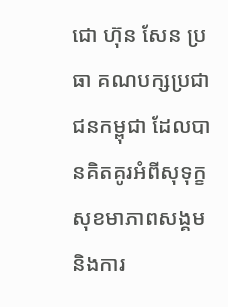ជោ ហ៊ុន សែន ប្រធា គណបក្សប្រជាជនកម្ពុជា ដែលបានគិតគូរអំពីសុទុក្ខ សុខមាភាពសង្គម និងការ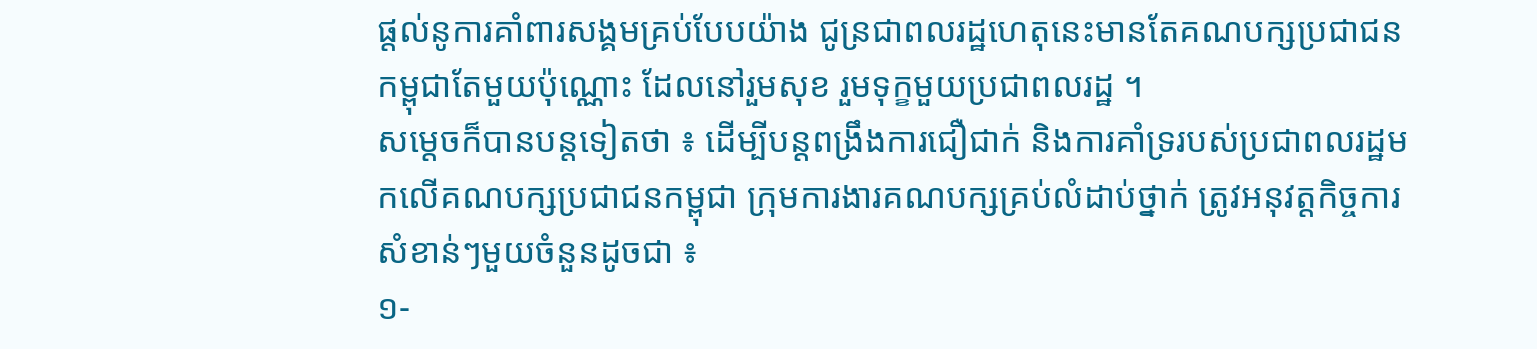ផ្តល់នូការគាំពារសង្គមគ្រប់បែបយ៉ាង ជូន្រជាពលរដ្ឋហេតុនេះមានតែគណបក្សប្រជាជនកម្ពុជាតែមួយប៉ុណ្ណោះ ដែលនៅរួមសុខ រួមទុក្ខមួយប្រជាពលរដ្ឋ ។
សម្តេចក៏បានបន្តទៀតថា ៖ ដើម្បីបន្តពង្រឹងការជឿជាក់ និងការគាំទ្ររបស់ប្រជាពលរដ្ឋមកលើគណបក្សប្រជាជនកម្ពុជា ក្រុមការងារគណបក្សគ្រប់លំដាប់ថ្នាក់ ត្រូវអនុវត្តកិច្ចការសំខាន់ៗមួយចំនួនដូចជា ៖
១-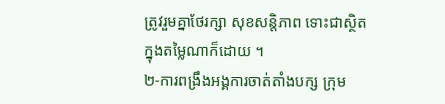ត្រូវរួមគ្នាថែរក្សា សុខសន្តិភាព ទោះជាស្ថិតក្នុងតម្លៃណាក៏ដោយ ។
២-ការពង្រឹងអង្គការចាត់តាំងបក្ស ក្រុម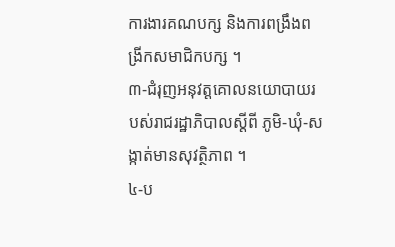ការងារគណបក្ស និងការពង្រឹងពង្រីកសមាជិកបក្ស ។
៣-ជំរុញអនុវត្តគោលនយោបាយរបស់រាជរដ្ឋាភិបាលស្តីពី ភូមិ-ឃុំ-សង្កាត់មានសុវត្ថិភាព ។
៤-ប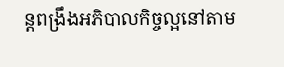ន្តពង្រឹងអភិបាលកិច្ចល្អនៅតាម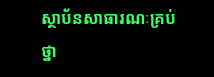ស្ថាប័នសាធារណៈគ្រប់ថ្នា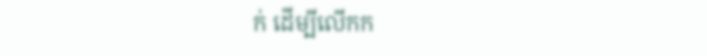ក់ ដើម្បីលើកក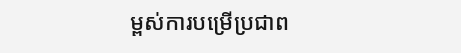ម្ពស់ការបម្រើប្រជាព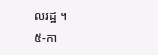លរដ្ឋ ។
៥-កា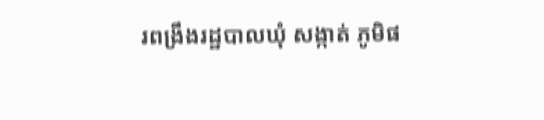រពង្រឹងរដ្ឋបាលឃុំ សង្កាត់ ភូមិផ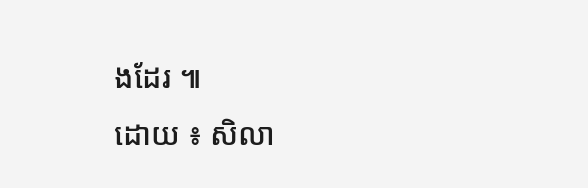ងដែរ ៕
ដោយ ៖ សិលា